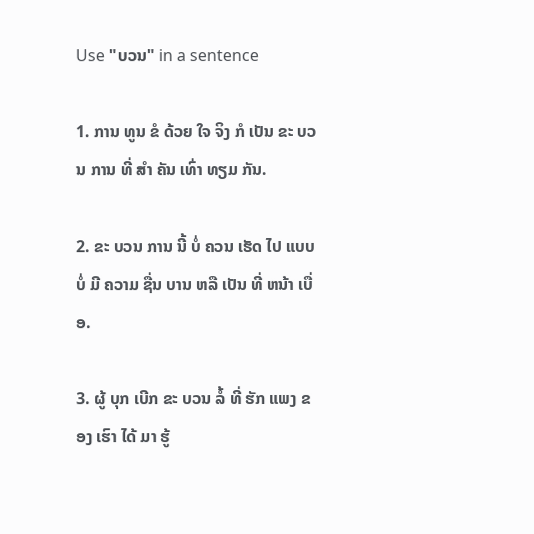Use "ບວນ" in a sentence

1. ການ ທູນ ຂໍ ດ້ວຍ ໃຈ ຈິງ ກໍ ເປັນ ຂະ ບວນ ການ ທີ່ ສໍາ ຄັນ ເທົ່າ ທຽມ ກັນ.

2. ຂະ ບວນ ການ ນີ້ ບໍ່ ຄວນ ເຮັດ ໄປ ແບບ ບໍ່ ມີ ຄວາມ ຊື່ນ ບານ ຫລື ເປັນ ທີ່ ຫນ້າ ເບື່ອ.

3. ຜູ້ ບຸກ ເບີກ ຂະ ບວນ ລໍ້ ທີ່ ຮັກ ແພງ ຂອງ ເຮົາ ໄດ້ ມາ ຮູ້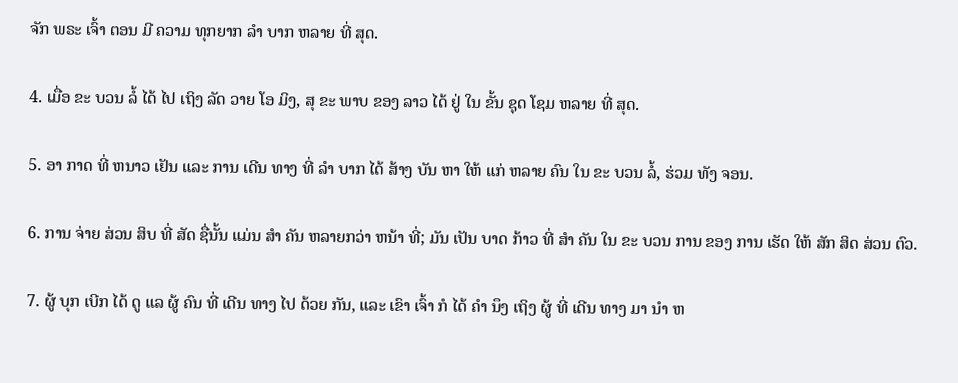ຈັກ ພຣະ ເຈົ້າ ຕອນ ມີ ຄວາມ ທຸກຍາກ ລໍາ ບາກ ຫລາຍ ທີ່ ສຸດ.

4. ເມື່ອ ຂະ ບວນ ລໍ້ ໄດ້ ໄປ ເຖິງ ລັດ ວາຍ ໂອ ມິງ, ສຸ ຂະ ພາບ ຂອງ ລາວ ໄດ້ ຢູ່ ໃນ ຂັ້ນ ຊຸດ ໂຊມ ຫລາຍ ທີ່ ສຸດ.

5. ອາ ກາດ ທີ່ ຫນາວ ເຢັນ ແລະ ການ ເດີນ ທາງ ທີ່ ລໍາ ບາກ ໄດ້ ສ້າງ ບັນ ຫາ ໃຫ້ ແກ່ ຫລາຍ ຄົນ ໃນ ຂະ ບວນ ລໍ້, ຮ່ວມ ທັງ ຈອນ.

6. ການ ຈ່າຍ ສ່ວນ ສິບ ທີ່ ສັດ ຊື່ນັ້ນ ແມ່ນ ສໍາ ຄັນ ຫລາຍກວ່າ ຫນ້າ ທີ່; ມັນ ເປັນ ບາດ ກ້າວ ທີ່ ສໍາ ຄັນ ໃນ ຂະ ບວນ ການ ຂອງ ການ ເຮັດ ໃຫ້ ສັກ ສິດ ສ່ວນ ຕົວ.

7. ຜູ້ ບຸກ ເບີກ ໄດ້ ດູ ແລ ຜູ້ ຄົນ ທີ່ ເດີນ ທາງ ໄປ ດ້ວຍ ກັນ, ແລະ ເຂົາ ເຈົ້າ ກໍ ໄດ້ ຄໍາ ນຶງ ເຖິງ ຜູ້ ທີ່ ເດີນ ທາງ ມາ ນໍາ ຫ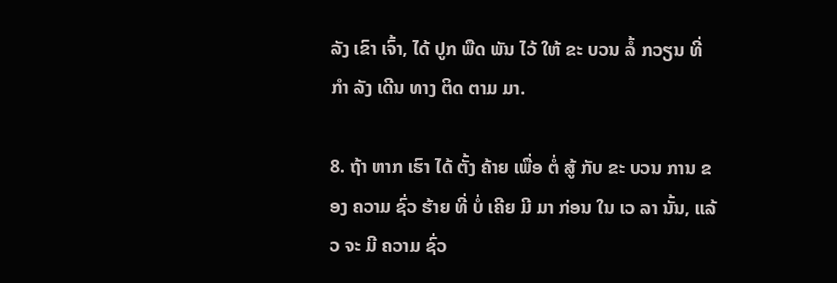ລັງ ເຂົາ ເຈົ້າ, ໄດ້ ປູກ ພືດ ພັນ ໄວ້ ໃຫ້ ຂະ ບວນ ລໍ້ ກວຽນ ທີ່ ກໍາ ລັງ ເດີນ ທາງ ຕິດ ຕາມ ມາ.

8. ຖ້າ ຫາກ ເຮົາ ໄດ້ ຕັ້ງ ຄ້າຍ ເພື່ອ ຕໍ່ ສູ້ ກັບ ຂະ ບວນ ການ ຂອງ ຄວາມ ຊົ່ວ ຮ້າຍ ທີ່ ບໍ່ ເຄີຍ ມີ ມາ ກ່ອນ ໃນ ເວ ລາ ນັ້ນ, ແລ້ວ ຈະ ມີ ຄວາມ ຊົ່ວ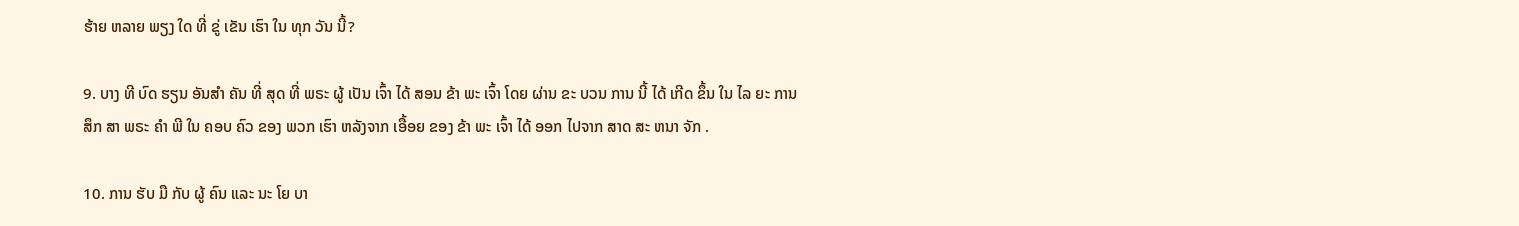ຮ້າຍ ຫລາຍ ພຽງ ໃດ ທີ່ ຂູ່ ເຂັນ ເຮົາ ໃນ ທຸກ ວັນ ນີ້?

9. ບາງ ທີ ບົດ ຮຽນ ອັນສໍາ ຄັນ ທີ່ ສຸດ ທີ່ ພຣະ ຜູ້ ເປັນ ເຈົ້າ ໄດ້ ສອນ ຂ້າ ພະ ເຈົ້າ ໂດຍ ຜ່ານ ຂະ ບວນ ການ ນີ້ ໄດ້ ເກີດ ຂຶ້ນ ໃນ ໄລ ຍະ ການ ສຶກ ສາ ພຣະ ຄໍາ ພີ ໃນ ຄອບ ຄົວ ຂອງ ພວກ ເຮົາ ຫລັງຈາກ ເອື້ອຍ ຂອງ ຂ້າ ພະ ເຈົ້າ ໄດ້ ອອກ ໄປຈາກ ສາດ ສະ ຫນາ ຈັກ .

10. ການ ຮັບ ມື ກັບ ຜູ້ ຄົນ ແລະ ນະ ໂຍ ບາ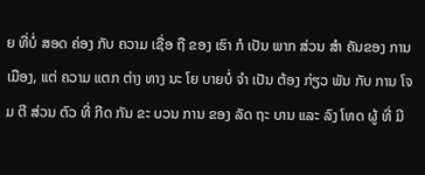ຍ ທີ່ບໍ່ ສອດ ຄ່ອງ ກັບ ຄວາມ ເຊື່ອ ຖື ຂອງ ເຮົາ ກໍ ເປັນ ພາກ ສ່ວນ ສໍາ ຄັນຂອງ ການ ເມືອງ, ແຕ່ ຄວາມ ແຕກ ຕ່າງ ທາງ ນະ ໂຍ ບາຍບໍ່ ຈໍາ ເປັນ ຕ້ອງ ກ່ຽວ ພັນ ກັບ ການ ໂຈມ ຕີ ສ່ວນ ຕົວ ທີ່ ກີດ ກັນ ຂະ ບວນ ການ ຂອງ ລັດ ຖະ ບານ ແລະ ລົງ ໂທດ ຜູ້ ທີ່ ມີ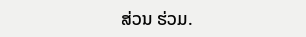ສ່ວນ ຮ່ວມ.